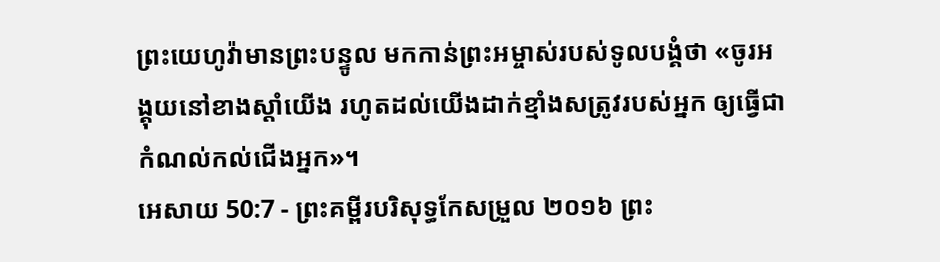ព្រះយេហូវ៉ាមានព្រះបន្ទូល មកកាន់ព្រះអម្ចាស់របស់ទូលបង្គំថា «ចូរអង្គុយនៅខាងស្តាំយើង រហូតដល់យើងដាក់ខ្មាំងសត្រូវរបស់អ្នក ឲ្យធ្វើជាកំណល់កល់ជើងអ្នក»។
អេសាយ 50:7 - ព្រះគម្ពីរបរិសុទ្ធកែសម្រួល ២០១៦ ព្រះ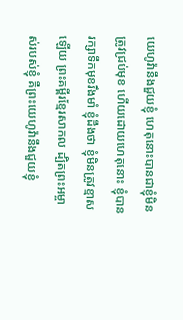យេហូវ៉ានឹងជួយខ្ញុំ ហេតុនោះបានជាខ្ញុំមិនត្រូវជ្រប់មុខ ហើយដោយហេតុនោះ ខ្ញុំបានរក្សាទឹកមុខរឹងមាំ ខ្ញុំដឹងថា ខ្ញុំមិនត្រូវខ្មាសឡើយ ព្រះគម្ពីរខ្មែរសាកល ដ្បិតព្រះអម្ចាស់របស់ខ្ញុំ គឺព្រះយេហូវ៉ានឹងជួយខ្ញុំ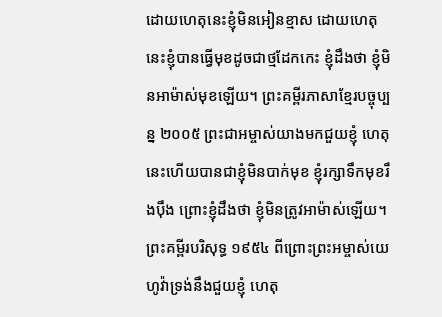ដោយហេតុនេះខ្ញុំមិនអៀនខ្មាស ដោយហេតុនេះខ្ញុំបានធ្វើមុខដូចជាថ្មដែកកេះ ខ្ញុំដឹងថា ខ្ញុំមិនអាម៉ាស់មុខឡើយ។ ព្រះគម្ពីរភាសាខ្មែរបច្ចុប្បន្ន ២០០៥ ព្រះជាអម្ចាស់យាងមកជួយខ្ញុំ ហេតុនេះហើយបានជាខ្ញុំមិនបាក់មុខ ខ្ញុំរក្សាទឹកមុខរឹងប៉ឹង ព្រោះខ្ញុំដឹងថា ខ្ញុំមិនត្រូវអាម៉ាស់ឡើយ។ ព្រះគម្ពីរបរិសុទ្ធ ១៩៥៤ ពីព្រោះព្រះអម្ចាស់យេហូវ៉ាទ្រង់នឹងជួយខ្ញុំ ហេតុ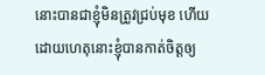នោះបានជាខ្ញុំមិនត្រូវជ្រប់មុខ ហើយដោយហេតុនោះខ្ញុំបានកាត់ចិត្តឲ្យ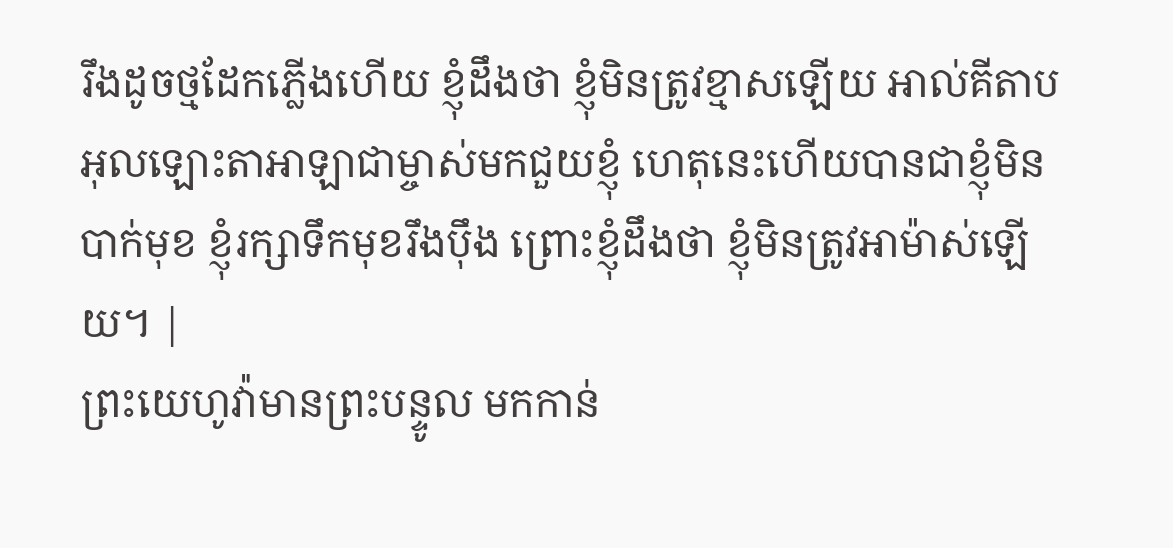រឹងដូចថ្មដែកភ្លើងហើយ ខ្ញុំដឹងថា ខ្ញុំមិនត្រូវខ្មាសឡើយ អាល់គីតាប អុលឡោះតាអាឡាជាម្ចាស់មកជួយខ្ញុំ ហេតុនេះហើយបានជាខ្ញុំមិនបាក់មុខ ខ្ញុំរក្សាទឹកមុខរឹងប៉ឹង ព្រោះខ្ញុំដឹងថា ខ្ញុំមិនត្រូវអាម៉ាស់ឡើយ។ |
ព្រះយេហូវ៉ាមានព្រះបន្ទូល មកកាន់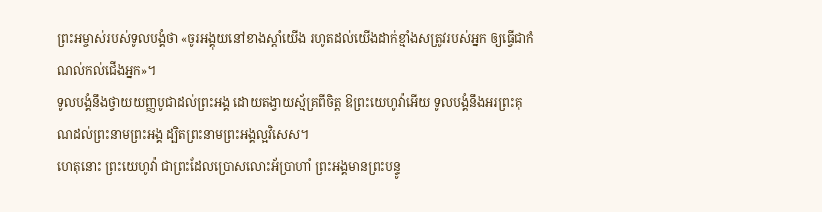ព្រះអម្ចាស់របស់ទូលបង្គំថា «ចូរអង្គុយនៅខាងស្តាំយើង រហូតដល់យើងដាក់ខ្មាំងសត្រូវរបស់អ្នក ឲ្យធ្វើជាកំណល់កល់ជើងអ្នក»។
ទូលបង្គំនឹងថ្វាយយញ្ញបូជាដល់ព្រះអង្គ ដោយតង្វាយស្ម័គ្រពីចិត្ត ឱព្រះយេហូវ៉ាអើយ ទូលបង្គំនឹងអរព្រះគុណដល់ព្រះនាមព្រះអង្គ ដ្បិតព្រះនាមព្រះអង្គល្អវិសេស។
ហេតុនោះ ព្រះយេហូវ៉ា ជាព្រះដែលប្រោសលោះអ័ប្រាហាំ ព្រះអង្គមានព្រះបន្ទូ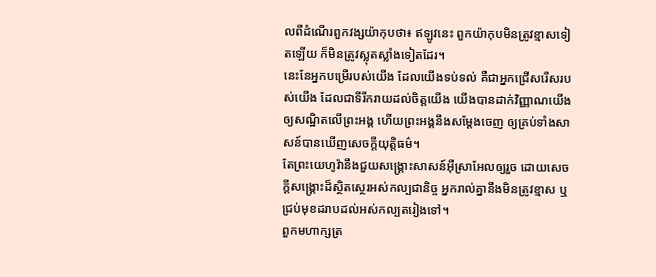លពីដំណើរពួកវង្សយ៉ាកុបថា៖ ឥឡូវនេះ ពួកយ៉ាកុបមិនត្រូវខ្មាសទៀតឡើយ ក៏មិនត្រូវស្លុតស្លាំងទៀតដែរ។
នេះនែអ្នកបម្រើរបស់យើង ដែលយើងទប់ទល់ គឺជាអ្នកជ្រើសរើសរបស់យើង ដែលជាទីរីករាយដល់ចិត្តយើង យើងបានដាក់វិញ្ញាណយើងឲ្យសណ្ឋិតលើព្រះអង្គ ហើយព្រះអង្គនឹងសម្ដែងចេញ ឲ្យគ្រប់ទាំងសាសន៍បានឃើញសេចក្ដីយុត្តិធម៌។
តែព្រះយេហូវ៉ានឹងជួយសង្គ្រោះសាសន៍អ៊ីស្រាអែលឲ្យរួច ដោយសេចក្ដីសង្គ្រោះដ៏ស្ថិតស្ថេរអស់កល្បជានិច្ច អ្នករាល់គ្នានឹងមិនត្រូវខ្មាស ឬជ្រប់មុខដរាបដល់អស់កល្បតរៀងទៅ។
ពួកមហាក្សត្រ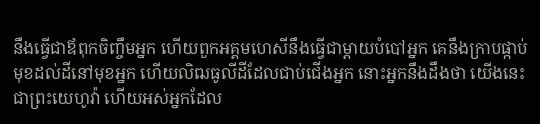នឹងធ្វើជាឪពុកចិញ្ចឹមអ្នក ហើយពួកអគ្គមហេសីនឹងធ្វើជាម្តាយបំបៅអ្នក គេនឹងក្រាបផ្កាប់មុខដល់ដីនៅមុខអ្នក ហើយលិឍធូលីដីដែលជាប់ជើងអ្នក នោះអ្នកនឹងដឹងថា យើងនេះជាព្រះយេហូវ៉ា ហើយអស់អ្នកដែល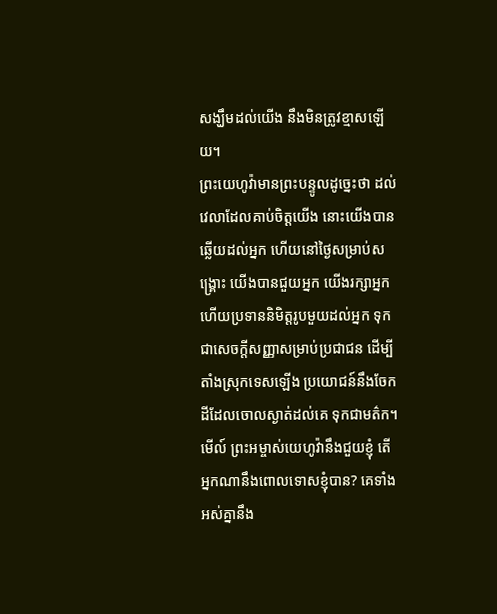សង្ឃឹមដល់យើង នឹងមិនត្រូវខ្មាសឡើយ។
ព្រះយេហូវ៉ាមានព្រះបន្ទូលដូច្នេះថា ដល់វេលាដែលគាប់ចិត្តយើង នោះយើងបានឆ្លើយដល់អ្នក ហើយនៅថ្ងៃសម្រាប់សង្គ្រោះ យើងបានជួយអ្នក យើងរក្សាអ្នក ហើយប្រទាននិមិត្តរូបមួយដល់អ្នក ទុកជាសេចក្ដីសញ្ញាសម្រាប់ប្រជាជន ដើម្បីតាំងស្រុកទេសឡើង ប្រយោជន៍នឹងចែកដីដែលចោលស្ងាត់ដល់គេ ទុកជាមត៌ក។
មើល៍ ព្រះអម្ចាស់យេហូវ៉ានឹងជួយខ្ញុំ តើអ្នកណានឹងពោលទោសខ្ញុំបាន? គេទាំងអស់គ្នានឹង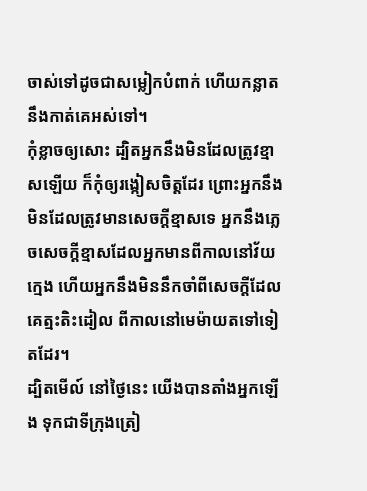ចាស់ទៅដូចជាសម្លៀកបំពាក់ ហើយកន្លាតនឹងកាត់គេអស់ទៅ។
កុំខ្លាចឲ្យសោះ ដ្បិតអ្នកនឹងមិនដែលត្រូវខ្មាសឡើយ ក៏កុំឲ្យរង្កៀសចិត្តដែរ ព្រោះអ្នកនឹងមិនដែលត្រូវមានសេចក្ដីខ្មាសទេ អ្នកនឹងភ្លេចសេចក្ដីខ្មាសដែលអ្នកមានពីកាលនៅវ័យក្មេង ហើយអ្នកនឹងមិននឹកចាំពីសេចក្ដីដែលគេត្មះតិះដៀល ពីកាលនៅមេម៉ាយតទៅទៀតដែរ។
ដ្បិតមើល៍ នៅថ្ងៃនេះ យើងបានតាំងអ្នកឡើង ទុកជាទីក្រុងត្រៀ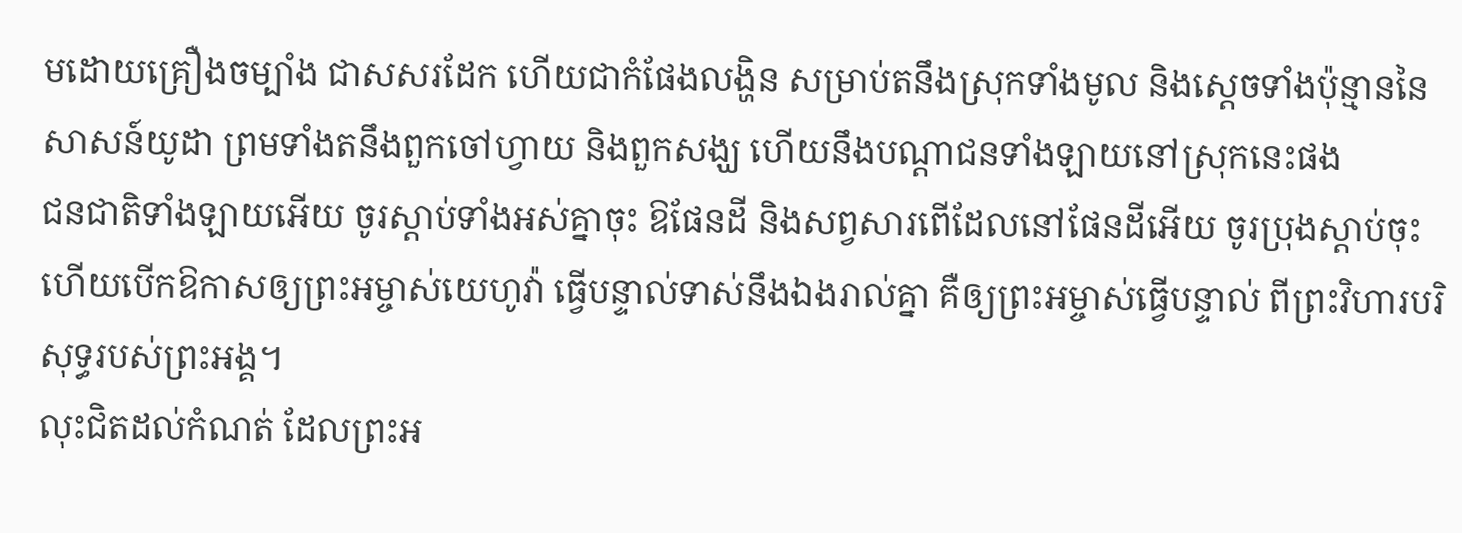មដោយគ្រឿងចម្បាំង ជាសសរដែក ហើយជាកំផែងលង្ហិន សម្រាប់តនឹងស្រុកទាំងមូល និងស្តេចទាំងប៉ុន្មាននៃសាសន៍យូដា ព្រមទាំងតនឹងពួកចៅហ្វាយ និងពួកសង្ឃ ហើយនឹងបណ្ដាជនទាំងឡាយនៅស្រុកនេះផង
ជនជាតិទាំងឡាយអើយ ចូរស្តាប់ទាំងអស់គ្នាចុះ ឱផែនដី និងសព្វសារពើដែលនៅផែនដីអើយ ចូរប្រុងស្តាប់ចុះ ហើយបើកឱកាសឲ្យព្រះអម្ចាស់យេហូវ៉ា ធ្វើបន្ទាល់ទាស់នឹងឯងរាល់គ្នា គឺឲ្យព្រះអម្ចាស់ធ្វើបន្ទាល់ ពីព្រះវិហារបរិសុទ្ធរបស់ព្រះអង្គ។
លុះជិតដល់កំណត់ ដែលព្រះអ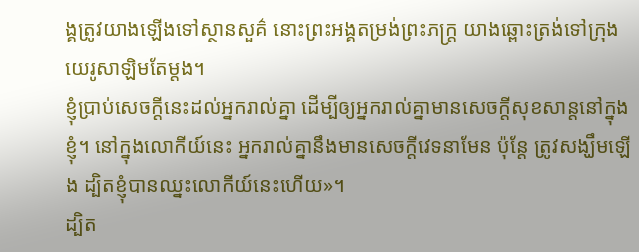ង្គត្រូវយាងឡើងទៅស្ថានសួគ៌ នោះព្រះអង្គតម្រង់ព្រះភក្ត្រ យាងឆ្ពោះត្រង់ទៅក្រុងយេរូសាឡិមតែម្តង។
ខ្ញុំប្រាប់សេចក្ដីនេះដល់អ្នករាល់គ្នា ដើម្បីឲ្យអ្នករាល់គ្នាមានសេចក្តីសុខសាន្តនៅក្នុងខ្ញុំ។ នៅក្នុងលោកីយ៍នេះ អ្នករាល់គ្នានឹងមានសេចក្តីវេទនាមែន ប៉ុន្តែ ត្រូវសង្ឃឹមឡើង ដ្បិតខ្ញុំបានឈ្នះលោកីយ៍នេះហើយ»។
ដ្បិត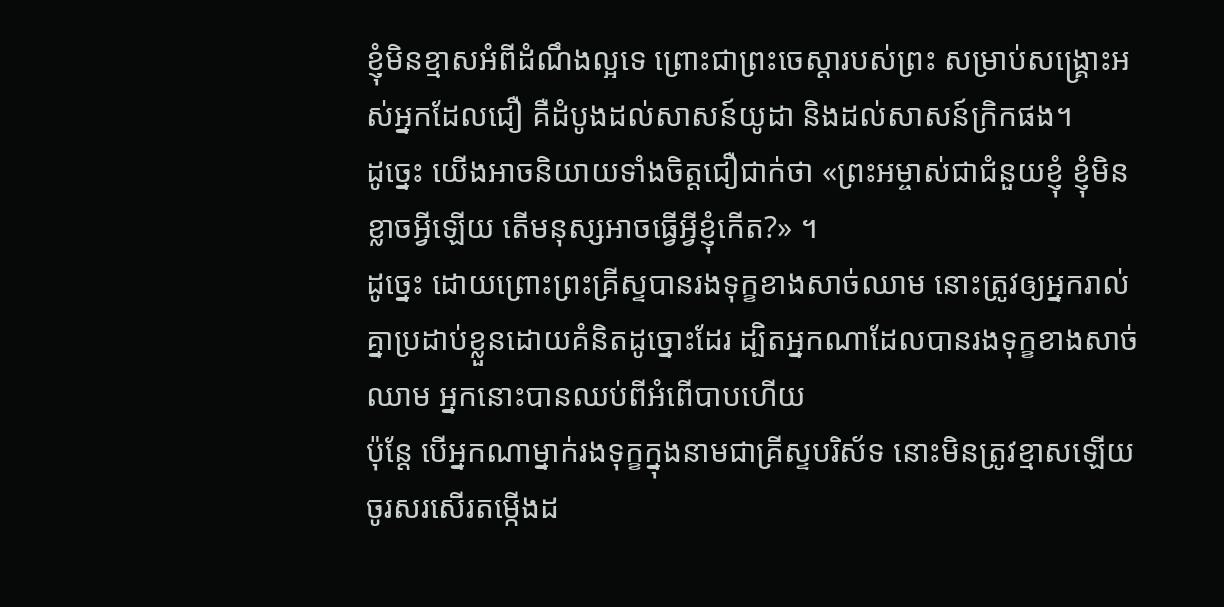ខ្ញុំមិនខ្មាសអំពីដំណឹងល្អទេ ព្រោះជាព្រះចេស្តារបស់ព្រះ សម្រាប់សង្គ្រោះអស់អ្នកដែលជឿ គឺដំបូងដល់សាសន៍យូដា និងដល់សាសន៍ក្រិកផង។
ដូច្នេះ យើងអាចនិយាយទាំងចិត្តជឿជាក់ថា «ព្រះអម្ចាស់ជាជំនួយខ្ញុំ ខ្ញុំមិនខ្លាចអ្វីឡើយ តើមនុស្សអាចធ្វើអ្វីខ្ញុំកើត?» ។
ដូច្នេះ ដោយព្រោះព្រះគ្រីស្ទបានរងទុក្ខខាងសាច់ឈាម នោះត្រូវឲ្យអ្នករាល់គ្នាប្រដាប់ខ្លួនដោយគំនិតដូច្នោះដែរ ដ្បិតអ្នកណាដែលបានរងទុក្ខខាងសាច់ឈាម អ្នកនោះបានឈប់ពីអំពើបាបហើយ
ប៉ុន្ដែ បើអ្នកណាម្នាក់រងទុក្ខក្នុងនាមជាគ្រីស្ទបរិស័ទ នោះមិនត្រូវខ្មាសឡើយ ចូរសរសើរតម្កើងដ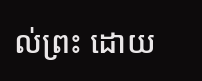ល់ព្រះ ដោយ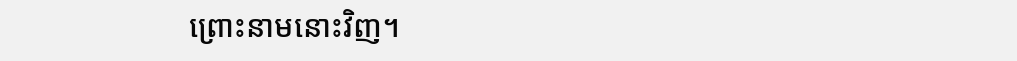ព្រោះនាមនោះវិញ។